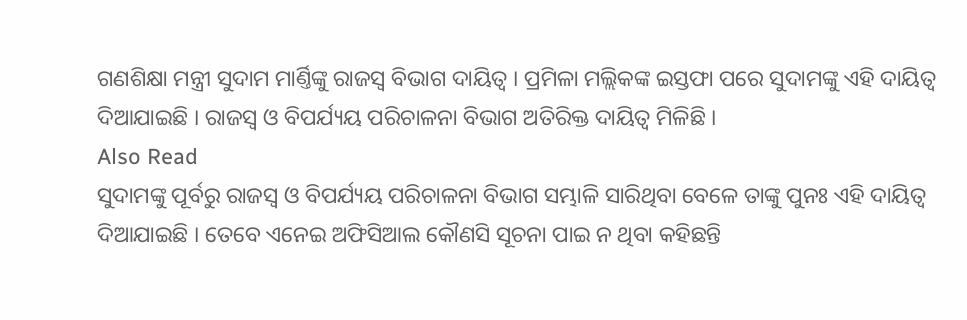ଗଣଶିକ୍ଷା ମନ୍ତ୍ରୀ ସୁଦାମ ମାର୍ଣ୍ତିଙ୍କୁ ରାଜସ୍ୱ ବିଭାଗ ଦାୟିତ୍ୱ । ପ୍ରମିଳା ମଲ୍ଲିକଙ୍କ ଇସ୍ତଫା ପରେ ସୁଦାମଙ୍କୁ ଏହି ଦାୟିତ୍ୱ ଦିଆଯାଇଛି । ରାଜସ୍ୱ ଓ ବିପର୍ଯ୍ୟୟ ପରିଚାଳନା ବିଭାଗ ଅତିରିକ୍ତ ଦାୟିତ୍ୱ ମିଳିଛି ।
Also Read
ସୁଦାମଙ୍କୁ ପୂର୍ବରୁ ରାଜସ୍ୱ ଓ ବିପର୍ଯ୍ୟୟ ପରିଚାଳନା ବିଭାଗ ସମ୍ଭାଳି ସାରିଥିବା ବେଳେ ତାଙ୍କୁ ପୁନଃ ଏହି ଦାୟିତ୍ୱ ଦିଆଯାଇଛି । ତେବେ ଏନେଇ ଅଫିସିଆଲ କୌଣସି ସୂଚନା ପାଇ ନ ଥିବା କହିଛନ୍ତି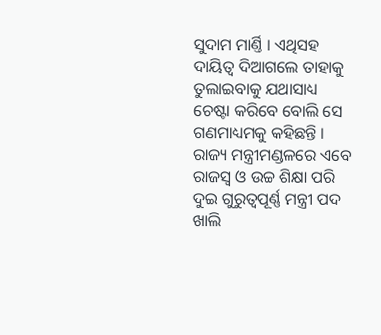ସୁଦାମ ମାର୍ଣ୍ତି । ଏଥିସହ ଦାୟିତ୍ୱ ଦିଆଗଲେ ତାହାକୁ ତୁଲାଇବାକୁ ଯଥାସାଧ୍ୟ ଚେଷ୍ଟା କରିବେ ବୋଲି ସେ ଗଣମାଧ୍ୟମକୁ କହିଛନ୍ତି ।
ରାଜ୍ୟ ମନ୍ତ୍ରୀମଣ୍ଡଳରେ ଏବେ ରାଜସ୍ୱ ଓ ଉଚ୍ଚ ଶିକ୍ଷା ପରି ଦୁଇ ଗୁରୁତ୍ୱପୂର୍ଣ୍ଣ ମନ୍ତ୍ରୀ ପଦ ଖାଲି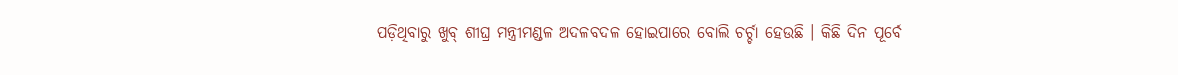ପଡ଼ିଥିବାରୁ ଖୁବ୍ ଶୀଘ୍ର ମନ୍ତ୍ରୀମଣ୍ଡଳ ଅଦଳବଦଳ ହୋଇପାରେ ବୋଲି ଚର୍ଚ୍ଚା ହେଉଛି । କିଛି ଦିନ ପୂର୍ବେ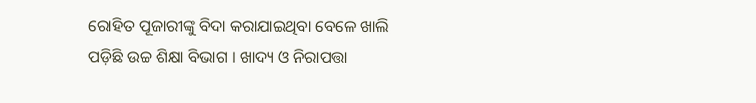ରୋହିତ ପୂଜାରୀଙ୍କୁ ବିଦା କରାଯାଇଥିବା ବେଳେ ଖାଲି ପଡ଼ିଛି ଉଚ୍ଚ ଶିକ୍ଷା ବିଭାଗ । ଖାଦ୍ୟ ଓ ନିରାପତ୍ତା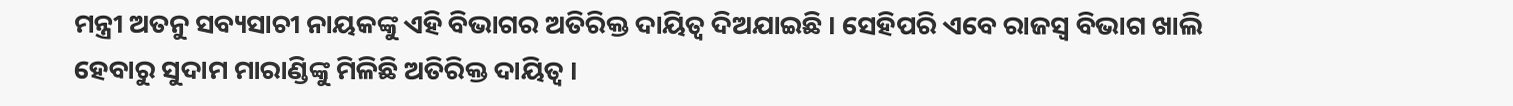ମନ୍ତ୍ରୀ ଅତନୁ ସବ୍ୟସାଚୀ ନାୟକଙ୍କୁ ଏହି ବିଭାଗର ଅତିରିକ୍ତ ଦାୟିତ୍ୱ ଦିଅଯାଇଛି । ସେହିପରି ଏବେ ରାଜସ୍ୱ ବିଭାଗ ଖାଲି ହେବାରୁ ସୁଦାମ ମାରାଣ୍ଡିଙ୍କୁ ମିଳିଛି ଅତିରିକ୍ତ ଦାୟିତ୍ୱ ।